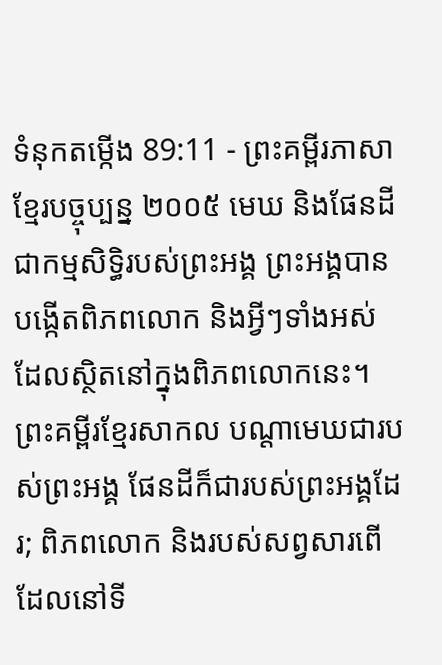ទំនុកតម្កើង 89:11 - ព្រះគម្ពីរភាសាខ្មែរបច្ចុប្បន្ន ២០០៥ មេឃ និងផែនដីជាកម្មសិទ្ធិរបស់ព្រះអង្គ ព្រះអង្គបានបង្កើតពិភពលោក និងអ្វីៗទាំងអស់ ដែលស្ថិតនៅក្នុងពិភពលោកនេះ។ ព្រះគម្ពីរខ្មែរសាកល បណ្ដាមេឃជារបស់ព្រះអង្គ ផែនដីក៏ជារបស់ព្រះអង្គដែរ; ពិភពលោក និងរបស់សព្វសារពើដែលនៅទី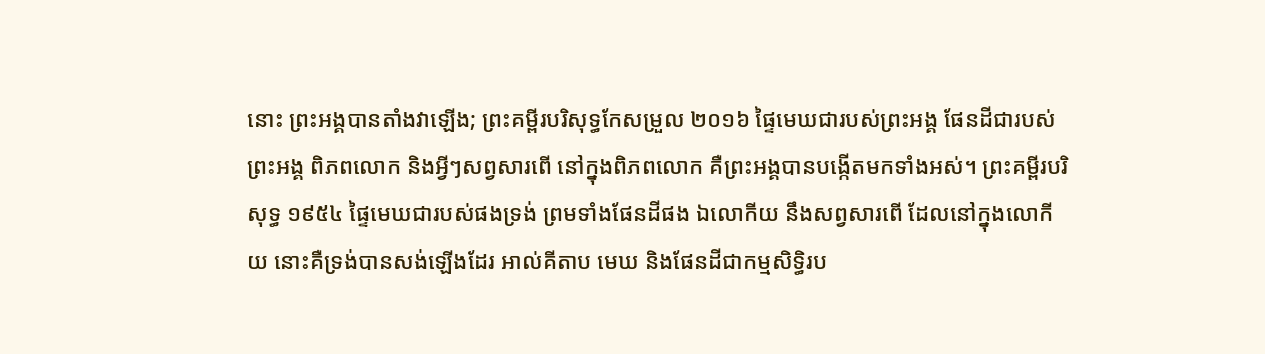នោះ ព្រះអង្គបានតាំងវាឡើង; ព្រះគម្ពីរបរិសុទ្ធកែសម្រួល ២០១៦ ផ្ទៃមេឃជារបស់ព្រះអង្គ ផែនដីជារបស់ព្រះអង្គ ពិភពលោក និងអ្វីៗសព្វសារពើ នៅក្នុងពិភពលោក គឺព្រះអង្គបានបង្កើតមកទាំងអស់។ ព្រះគម្ពីរបរិសុទ្ធ ១៩៥៤ ផ្ទៃមេឃជារបស់ផងទ្រង់ ព្រមទាំងផែនដីផង ឯលោកីយ នឹងសព្វសារពើ ដែលនៅក្នុងលោកីយ នោះគឺទ្រង់បានសង់ឡើងដែរ អាល់គីតាប មេឃ និងផែនដីជាកម្មសិទ្ធិរប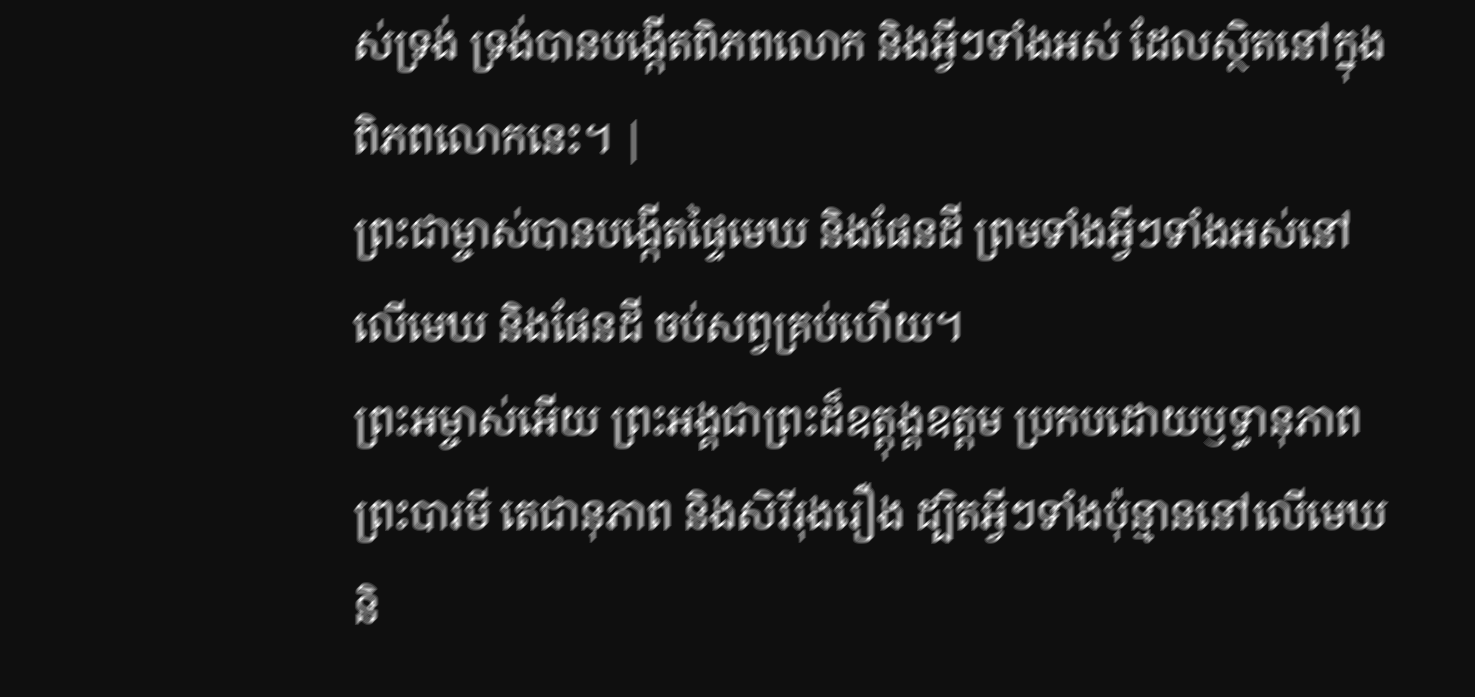ស់ទ្រង់ ទ្រង់បានបង្កើតពិភពលោក និងអ្វីៗទាំងអស់ ដែលស្ថិតនៅក្នុងពិភពលោកនេះ។ |
ព្រះជាម្ចាស់បានបង្កើតផ្ទៃមេឃ និងផែនដី ព្រមទាំងអ្វីៗទាំងអស់នៅលើមេឃ និងផែនដី ចប់សព្វគ្រប់ហើយ។
ព្រះអម្ចាស់អើយ ព្រះអង្គជាព្រះដ៏ឧត្ដុង្គឧត្ដម ប្រកបដោយឫទ្ធានុភាព ព្រះបារមី តេជានុភាព និងសិរីរុងរឿង ដ្បិតអ្វីៗទាំងប៉ុន្មាននៅលើមេឃ និ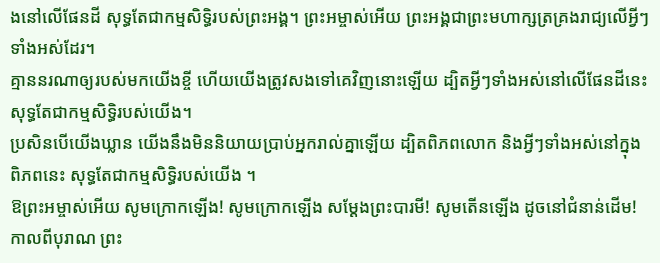ងនៅលើផែនដី សុទ្ធតែជាកម្មសិទ្ធិរបស់ព្រះអង្គ។ ព្រះអម្ចាស់អើយ ព្រះអង្គជាព្រះមហាក្សត្រគ្រងរាជ្យលើអ្វីៗទាំងអស់ដែរ។
គ្មាននរណាឲ្យរបស់មកយើងខ្ចី ហើយយើងត្រូវសងទៅគេវិញនោះឡើយ ដ្បិតអ្វីៗទាំងអស់នៅលើផែនដីនេះ សុទ្ធតែជាកម្មសិទ្ធិរបស់យើង។
ប្រសិនបើយើងឃ្លាន យើងនឹងមិននិយាយប្រាប់អ្នករាល់គ្នាឡើយ ដ្បិតពិភពលោក និងអ្វីៗទាំងអស់នៅក្នុង ពិភពនេះ សុទ្ធតែជាកម្មសិទ្ធិរបស់យើង ។
ឱព្រះអម្ចាស់អើយ សូមក្រោកឡើង! សូមក្រោកឡើង សម្តែងព្រះបារមី! សូមតើនឡើង ដូចនៅជំនាន់ដើម! កាលពីបុរាណ ព្រះ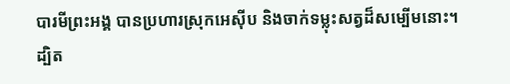បារមីព្រះអង្គ បានប្រហារស្រុកអេស៊ីប និងចាក់ទម្លុះសត្វដ៏សម្បើមនោះ។
ដ្បិត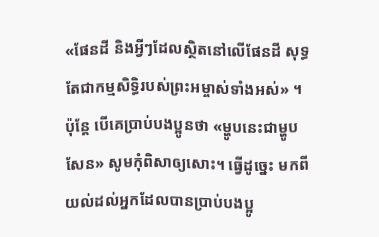«ផែនដី និងអ្វីៗដែលស្ថិតនៅលើផែនដី សុទ្ធតែជាកម្មសិទ្ធិរបស់ព្រះអម្ចាស់ទាំងអស់» ។
ប៉ុន្តែ បើគេប្រាប់បងប្អូនថា «ម្ហូបនេះជាម្ហូបសែន» សូមកុំពិសាឲ្យសោះ។ ធ្វើដូច្នេះ មកពីយល់ដល់អ្នកដែលបានប្រាប់បងប្អូ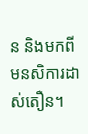ន និងមកពីមនសិការដាស់តឿន។